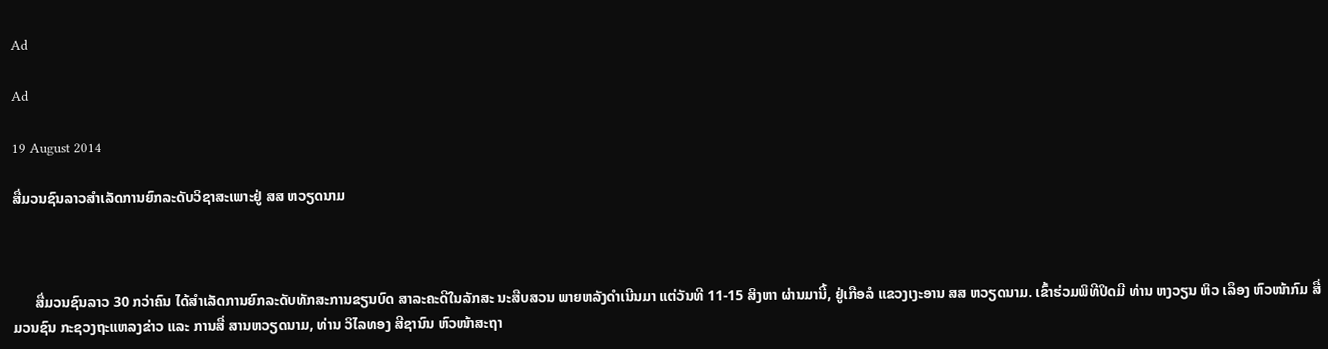Ad

Ad

19 August 2014

ສື່ມວນຊົນລາວສຳເລັດການຍົກລະດັບວິຊາສະເພາະຢູ່ ສສ ຫວຽດນາມ



      ສື່ມວນຊົນລາວ 30 ກວ່າຄົນ ໄດ້ສຳເລັດການຍົກລະດັບທັກສະການຂຽນບົດ ສາລະຄະດີໃນລັກສະ ນະສືບສວນ ພາຍຫລັງດຳເນີນມາ ແຕ່ວັນທີ 11-15 ສິງຫາ ຜ່ານມານີ້, ຢູ່ເກືອລໍ ແຂວງເງະອານ ສສ ຫວຽດນາມ. ເຂົ້າຮ່ວມພິທີປິດມີ ທ່ານ ຫງວຽນ ຫິວ ເລຶອງ ຫົວໜ້າກົມ ສື່ມວນຊົນ ກະຊວງຖະແຫລງຂ່າວ ແລະ ການສື່ ສານຫວຽດນາມ, ທ່ານ ວິໄລທອງ ສີຊານົນ ຫົວໜ້າສະຖາ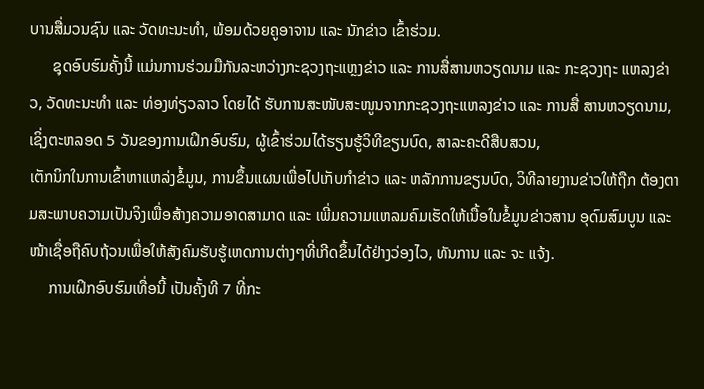ບານສື່ມວນຊົນ ແລະ ວັດທະນະທຳ, ພ້ອມດ້ວຍຄູອາຈານ ແລະ ນັກຂ່າວ ເຂົ້າຮ່ວມ.
      ຊຸດອົບຮົມຄັ້ງນີ້ ແມ່ນການຮ່ວມມືກັນລະຫວ່າງກະຊວງຖະແຫຼງຂ່າວ ແລະ ການສື່ສານຫວຽດນາມ ແລະ ກະຊວງຖະ ແຫລງຂ່າວ, ວັດທະນະທຳ ແລະ ທ່ອງທ່ຽວລາວ ໂດຍໄດ້ ຮັບການສະໜັບສະໜູນຈາກກະຊວງຖະແຫລງຂ່າວ ແລະ ການສື່ ສານຫວຽດນາມ, ເຊິ່ງຕະຫລອດ 5 ວັນຂອງການເຝິກອົບຮົມ, ຜູ້ເຂົ້າຮ່ວມໄດ້ຮຽນຮູ້ວິທີຂຽນບົດ, ສາລະຄະດີສືບສວນ,
ເຕັກນິກໃນການເຂົ້າຫາແຫລ່ງຂໍ້ມູນ, ການຂຶ້ນແຜນເພື່ອໄປເກັບກຳຂ່າວ ແລະ ຫລັກການຂຽນບົດ, ວິທີລາຍງານຂ່າວໃຫ້ຖືກ ຕ້ອງຕາມສະພາບຄວາມເປັນຈິງເພື່ອສ້າງຄວາມອາດສາມາດ ແລະ ເພີ່ມຄວາມແຫລມຄົມເຮັດໃຫ້ເນື້ອໃນຂໍ້ມູນຂ່າວສານ ອຸດົມສົມບູນ ແລະ ໜ້າເຊື່ອຖືຄົບຖ້ວນເພື່ອໃຫ້ສັງຄົມຮັບຮູ້ເຫດການຕ່າງໆທີ່ເກີດຂຶ້ນໄດ້ຢ່າງວ່ອງໄວ, ທັນການ ແລະ ຈະ ແຈ້ງ.
     ການເຝິກອົບຮົມເທື່ອນີ້ ເປັນຄັ້ງທີ 7 ທີ່ກະ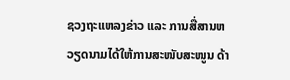ຊວງຖະແຫລງຂ່າວ ແລະ ການສື່ສານຫວຽດນາມໄດ້ໃຫ້ການສະໜັບສະໜູນ ດ້າ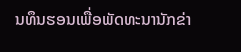ນທຶນຮອນເພື່ອພັດທະນານັກຂ່າ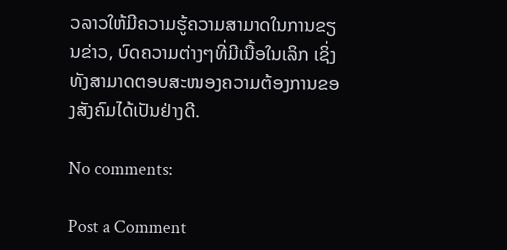ວລາວໃຫ້ມີຄວາມຮູ້ຄວາມສາມາດໃນການຂຽນຂ່າວ, ບົດຄວາມຕ່າງໆທີ່ມີເນື້ອໃນເລິກ ເຊິ່ງທັງສາມາດຕອບສະໜອງຄວາມຕ້ອງການຂອງສັງຄົມໄດ້ເປັນຢ່າງດີ.

No comments:

Post a Comment